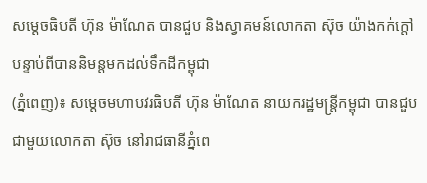សម្ដេចធិបតី ហ៊ុន ម៉ាណែត បានជួប និងស្វាគមន៍លោកតា ស៊ុច យ៉ាងកក់ក្តៅ បន្ទាប់ពីបាននិមន្តមកដល់ទឹកដីកម្ពុជា
(ភ្នំពេញ)៖ សម្ដេចមហាបវរធិបតី ហ៊ុន ម៉ាណែត នាយករដ្ឋមន្ត្រីកម្ពុជា បានជួបជាមួយលោកតា ស៊ុច នៅរាជធានីភ្នំពេ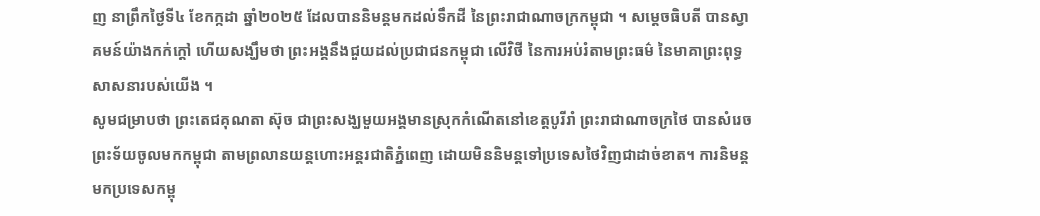ញ នាព្រឹកថ្ងៃទី៤ ខែកក្កដា ឆ្នាំ២០២៥ ដែលបាននិមន្តមកដល់ទឹកដី នៃព្រះរាជាណាចក្រកម្ពុជា ។ សម្ដេចធិបតី បានស្វាគមន៍យ៉ាងកក់ក្តៅ ហេីយសង្ឃឹមថា ព្រះអង្គនឹងជួយដល់ប្រជាជនកម្ពុជា លេីវិថី នៃការអប់រំតាមព្រះធម៌ នៃមាគាព្រះពុទ្ធសាសនារបស់យេីង ។
សូមជម្រាបថា ព្រះតេជគុណតា ស៊ុច ជាព្រះសង្ឃមួយអង្គមានស្រុកកំណើតនៅខេត្តបូរីរាំ ព្រះរាជាណាចក្រថៃ បានសំរេចព្រះទ័យចូលមកកម្ពុជា តាមព្រលានយន្តហោះអន្តរជាតិភ្នំពេញ ដោយមិននិមន្តទៅប្រទេសថៃវិញជាដាច់ខាត។ ការនិមន្តមកប្រទេសកម្ពុ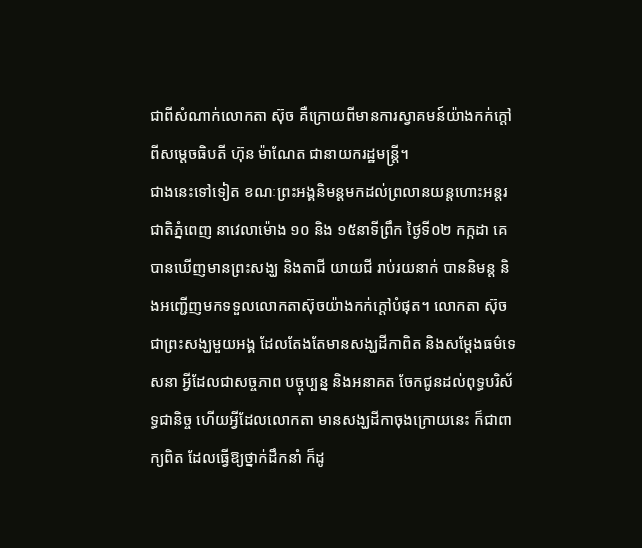ជាពីសំណាក់លោកតា ស៊ុច គឺក្រោយពីមានការស្វាគមន៍យ៉ាងកក់ក្តៅពីសម្តេចធិបតី ហ៊ុន ម៉ាណែត ជានាយករដ្ឋមន្ត្រី។
ជាងនេះទៅទៀត ខណៈព្រះអង្គនិមន្តមកដល់ព្រលានយន្តហោះអន្តរជាតិភ្នំពេញ នាវេលាម៉ោង ១០ និង ១៥នាទីព្រឹក ថ្ងៃទី០២ កក្កដា គេបានឃើញមានព្រះសង្ឃ និងតាជី យាយជី រាប់រយនាក់ បាននិមន្ត និងអញ្ជើញមកទទួលលោកតាស៊ុចយ៉ាងកក់ក្ដៅបំផុត។ លោកតា ស៊ុច ជាព្រះសង្ឃមួយអង្គ ដែលតែងតែមានសង្ឃដីកាពិត និងសម្ដែងធម៌ទេសនា អ្វីដែលជាសច្ចភាព បច្ចុប្បន្ន និងអនាគត ចែកជូនដល់ពុទ្ធបរិស័ទ្ធជានិច្ច ហើយអ្វីដែលលោកតា មានសង្ឃដីកាចុងក្រោយនេះ ក៏ជាពាក្យពិត ដែលធ្វើឱ្យថ្នាក់ដឹកនាំ ក៏ដូ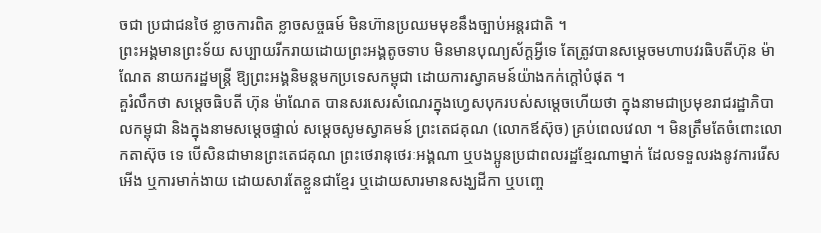ចជា ប្រជាជនថៃ ខ្លាចការពិត ខ្លាចសច្ចធម៍ មិនហ៊ានប្រឈមមុខនឹងច្បាប់អន្តរជាតិ ។
ព្រះអង្គមានព្រះទ័យ សប្បាយរីករាយដោយព្រះអង្គតូចទាប មិនមានបុណ្យស័ក្តអ្វីទេ តែត្រូវបានសម្តេចមហាបវរធិបតីហ៊ុន ម៉ាណែត នាយករដ្ឋមន្ត្រី ឱ្យព្រះអង្គនិមន្តមកប្រទេសកម្ពុជា ដោយការស្វាគមន៍យ៉ាងកក់ក្តៅបំផុត ។
គួរំលឹកថា សម្តេចធិបតី ហ៊ុន ម៉ាណែត បានសរសេរសំណេរក្នុងហ្វេសបុករបស់សម្តេចហើយថា ក្នុងនាមជាប្រមុខរាជរដ្ឋាភិបាលកម្ពុជា និងក្នុងនាមសម្ដេចផ្ទាល់ សម្ដេចសូមស្វាគមន៍ ព្រះតេជគុណ (លោកឪស៊ុច) គ្រប់ពេលវេលា ។ មិនត្រឹមតែចំពោះលោកតាស៊ុច ទេ បើសិនជាមានព្រះតេជគុណ ព្រះថេរានុថេរៈអង្គណា ឬបងប្អូនប្រជាពលរដ្ឋខ្មែរណាម្នាក់ ដែលទទួលរងនូវការរើសអើង ឬការមាក់ងាយ ដោយសារតែខ្លួនជាខ្មែរ ឬដោយសារមានសង្ឃដីកា ឬបញ្ចេ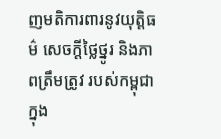ញមតិការពារនូវយុត្តិធម៌ សេចក្តីថ្លៃថ្នូរ និងភាពត្រឹមត្រូវ របស់កម្ពុជា ក្នុង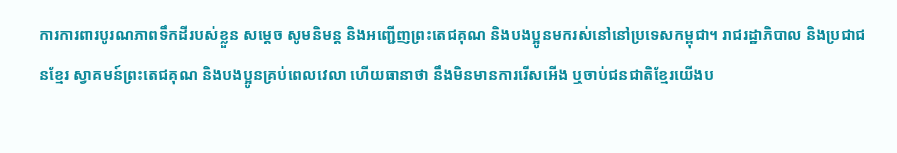ការការពារបូរណភាពទឹកដីរបស់ខ្លួន សម្ដេច សូមនិមន្ត និងអញ្ជើញព្រះតេជគុណ និងបងប្អូនមករស់នៅនៅប្រទេសកម្ពុជា។ រាជរដ្ឋាភិបាល និងប្រជាជនខ្មែរ ស្វាគមន៍ព្រះតេជគុណ និងបងប្អូនគ្រប់ពេលវេលា ហើយធានាថា នឹងមិនមានការរើសអើង ឬចាប់ជនជាតិខ្មែរយើងប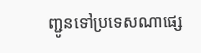ញ្ជូនទៅប្រទេសណាផ្សេ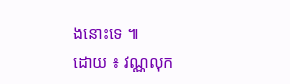ងនោះទេ ៕
ដោយ ៖ វណ្ណលុក